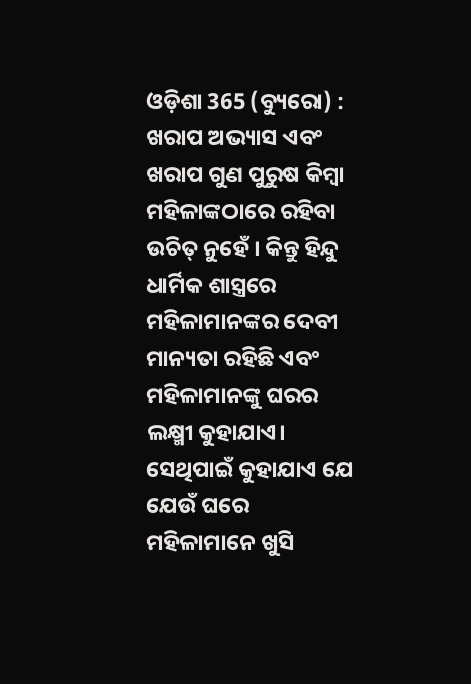ଓଡ଼ିଶା 365 (ବ୍ୟୁରୋ) : ଖରାପ ଅଭ୍ୟାସ ଏବଂ ଖରାପ ଗୁଣ ପୁରୁଷ କିମ୍ବା ମହିଳାଙ୍କଠାରେ ରହିବା ଉଚିତ୍ ନୁହେଁ । କିନ୍ତୁ ହିନ୍ଦୁ ଧାର୍ମିକ ଶାସ୍ତ୍ରରେ ମହିଳାମାନଙ୍କର ଦେବୀ ମାନ୍ୟତା ରହିଛି ଏବଂ ମହିଳାମାନଙ୍କୁ ଘରର ଲକ୍ଷ୍ମୀ କୁହାଯାଏ। ସେଥିପାଇଁ କୁହାଯାଏ ଯେ ଯେଉଁ ଘରେ ମହିଳାମାନେ ଖୁସି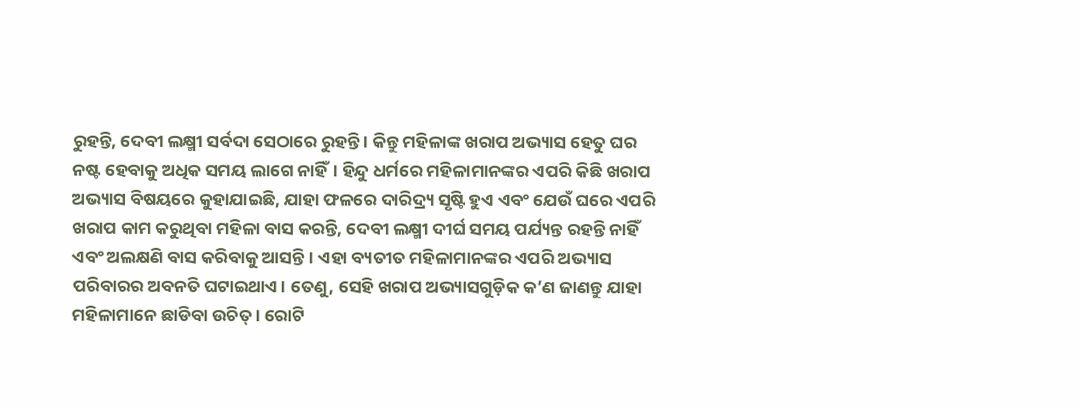ରୁହନ୍ତି, ଦେବୀ ଲକ୍ଷ୍ମୀ ସର୍ବଦା ସେଠାରେ ରୁହନ୍ତି । କିନ୍ତୁ ମହିଳାଙ୍କ ଖରାପ ଅଭ୍ୟାସ ହେତୁ ଘର ନଷ୍ଟ ହେବାକୁ ଅଧିକ ସମୟ ଲାଗେ ନାହିଁ। ହିନ୍ଦୁ ଧର୍ମରେ ମହିଳାମାନଙ୍କର ଏପରି କିଛି ଖରାପ ଅଭ୍ୟାସ ବିଷୟରେ କୁହାଯାଇଛି, ଯାହା ଫଳରେ ଦାରିଦ୍ର୍ୟ ସୃଷ୍ଟି ହୁଏ ଏବଂ ଯେଉଁ ଘରେ ଏପରି ଖରାପ କାମ କରୁଥିବା ମହିଳା ବାସ କରନ୍ତି, ଦେବୀ ଲକ୍ଷ୍ମୀ ଦୀର୍ଘ ସମୟ ପର୍ଯ୍ୟନ୍ତ ରହନ୍ତି ନାହିଁ ଏବଂ ଅଲକ୍ଷଣି ବାସ କରିବାକୁ ଆସନ୍ତି। ଏହା ବ୍ୟତୀତ ମହିଳାମାନଙ୍କର ଏପରି ଅଭ୍ୟାସ ପରିବାରର ଅବନତି ଘଟାଇଥାଏ। ତେଣୁ, ସେହି ଖରାପ ଅଭ୍ୟାସଗୁଡ଼ିକ କ’ଣ ଜାଣନ୍ତୁ ଯାହା ମହିଳାମାନେ ଛାଡିବା ଉଚିତ୍ । ରୋଟି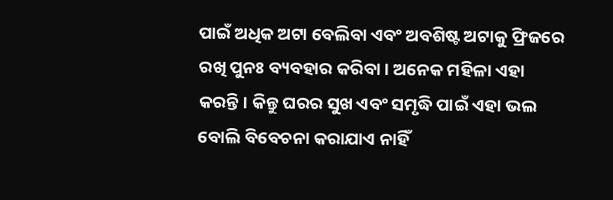ପାଇଁ ଅଧିକ ଅଟା ବେଲିବା ଏବଂ ଅବଶିଷ୍ଟ ଅଟାକୁ ଫ୍ରିଜରେ ରଖି ପୁନଃ ବ୍ୟବହାର କରିବା। ଅନେକ ମହିଳା ଏହା କରନ୍ତି। କିନ୍ତୁ ଘରର ସୁଖ ଏବଂ ସମୃଦ୍ଧି ପାଇଁ ଏହା ଭଲ ବୋଲି ବିବେଚନା କରାଯାଏ ନାହିଁ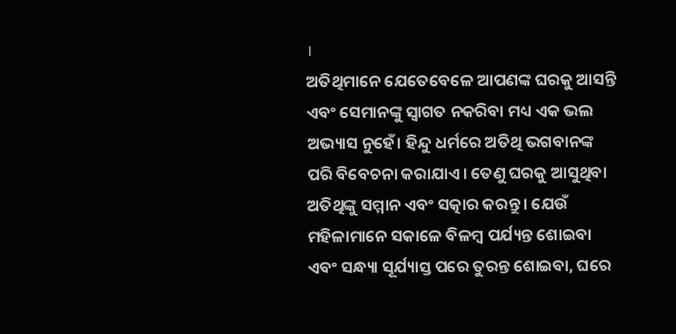।
ଅତିଥିମାନେ ଯେତେବେଳେ ଆପଣଙ୍କ ଘରକୁ ଆସନ୍ତି ଏବଂ ସେମାନଙ୍କୁ ସ୍ୱାଗତ ନକରିବା ମଧ୍ୟ ଏକ ଭଲ ଅଭ୍ୟାସ ନୁହେଁ। ହିନ୍ଦୁ ଧର୍ମରେ ଅତିଥି ଭଗବାନଙ୍କ ପରି ବିବେଚନା କରାଯାଏ। ତେଣୁ ଘରକୁ ଆସୁଥିବା ଅତିଥିଙ୍କୁ ସମ୍ମାନ ଏବଂ ସତ୍କାର କରନ୍ତୁ । ଯେଉଁ ମହିଳାମାନେ ସକାଳେ ବିଳମ୍ବ ପର୍ଯ୍ୟନ୍ତ ଶୋଇବା ଏବଂ ସନ୍ଧ୍ୟା ସୂର୍ଯ୍ୟାସ୍ତ ପରେ ତୁରନ୍ତ ଶୋଇବା, ଘରେ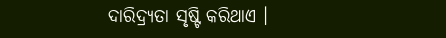ଦାରିଦ୍ର୍ୟତା ସୃଷ୍ଟି କରିଥାଏ ।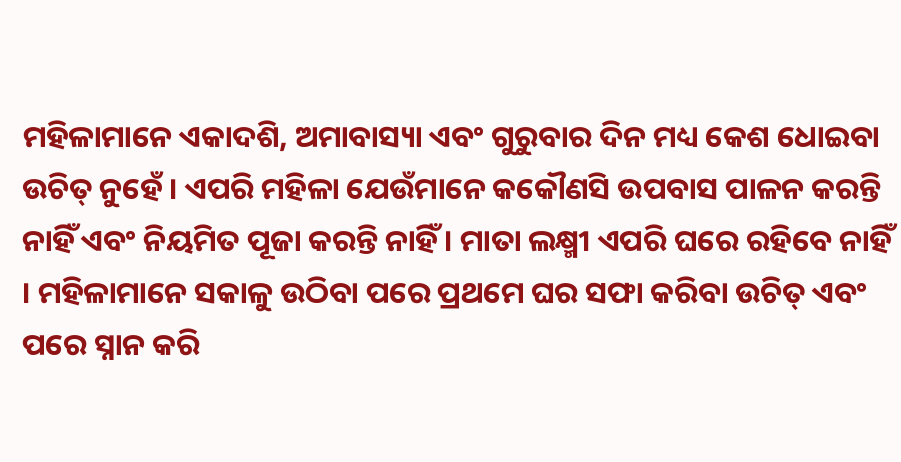ମହିଳାମାନେ ଏକାଦଶି, ଅମାବାସ୍ୟା ଏବଂ ଗୁରୁବାର ଦିନ ମଧ୍ୟ କେଶ ଧୋଇବା ଉଚିତ୍ ନୁହେଁ । ଏପରି ମହିଳା ଯେଉଁମାନେ କକୌଣସି ଉପବାସ ପାଳନ କରନ୍ତି ନାହିଁ ଏବଂ ନିୟମିତ ପୂଜା କରନ୍ତି ନାହିଁ । ମାତା ଲକ୍ଷ୍ମୀ ଏପରି ଘରେ ରହିବେ ନାହିଁ । ମହିଳାମାନେ ସକାଳୁ ଉଠିବା ପରେ ପ୍ରଥମେ ଘର ସଫା କରିବା ଉଚିତ୍ ଏବଂ ପରେ ସ୍ନାନ କରି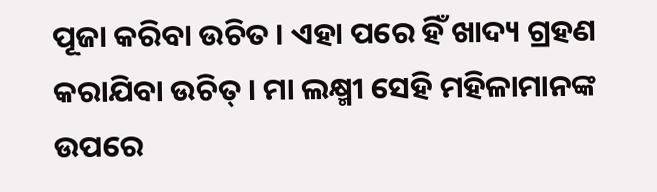ପୂଜା କରିବା ଉଚିତ । ଏହା ପରେ ହିଁ ଖାଦ୍ୟ ଗ୍ରହଣ କରାଯିବା ଉଚିତ୍ । ମା ଲକ୍ଷ୍ମୀ ସେହି ମହିଳାମାନଙ୍କ ଉପରେ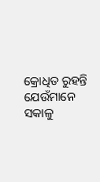କ୍ରୋଧିତ ରୁହନ୍ତି ଯେଉଁମାନେ ସକାଳୁ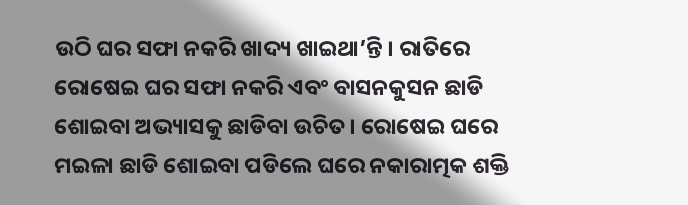ଉଠି ଘର ସଫା ନକରି ଖାଦ୍ୟ ଖାଇଥା’ନ୍ତି । ରାତିରେ ରୋଷେଇ ଘର ସଫା ନକରି ଏବଂ ବାସନକୁସନ ଛାଡି ଶୋଇବା ଅଭ୍ୟାସକୁ ଛାଡିବା ଉଚିତ। ରୋଷେଇ ଘରେ ମଇଳା ଛାଡି ଶୋଇବା ପଡିଲେ ଘରେ ନକାରାତ୍ମକ ଶକ୍ତି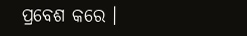ପ୍ରବେଶ କରେ ।